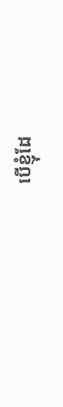បើខ្ញុំដែ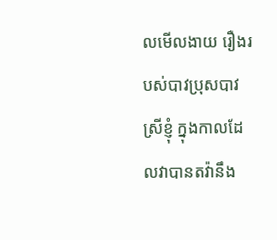លមើលងាយ រឿងរបស់បាវប្រុសបាវស្រីខ្ញុំ ក្នុងកាលដែលវាបានតវ៉ានឹង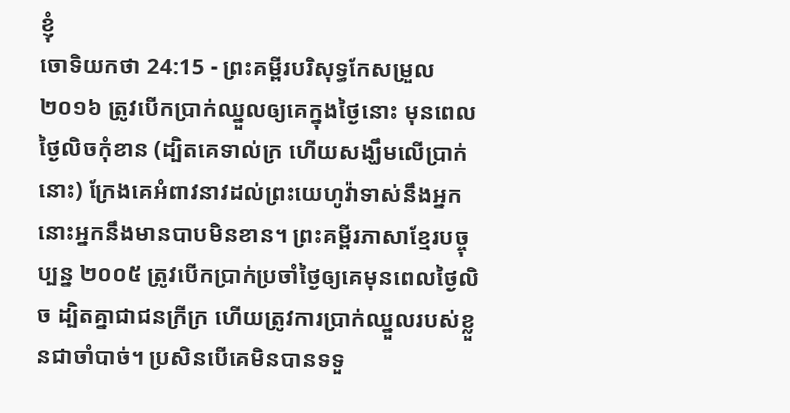ខ្ញុំ
ចោទិយកថា 24:15 - ព្រះគម្ពីរបរិសុទ្ធកែសម្រួល ២០១៦ ត្រូវបើកប្រាក់ឈ្នួលឲ្យគេក្នុងថ្ងៃនោះ មុនពេលថ្ងៃលិចកុំខាន (ដ្បិតគេទាល់ក្រ ហើយសង្ឃឹមលើប្រាក់នោះ) ក្រែងគេអំពាវនាវដល់ព្រះយេហូវ៉ាទាស់នឹងអ្នក នោះអ្នកនឹងមានបាបមិនខាន។ ព្រះគម្ពីរភាសាខ្មែរបច្ចុប្បន្ន ២០០៥ ត្រូវបើកប្រាក់ប្រចាំថ្ងៃឲ្យគេមុនពេលថ្ងៃលិច ដ្បិតគ្នាជាជនក្រីក្រ ហើយត្រូវការប្រាក់ឈ្នួលរបស់ខ្លួនជាចាំបាច់។ ប្រសិនបើគេមិនបានទទួ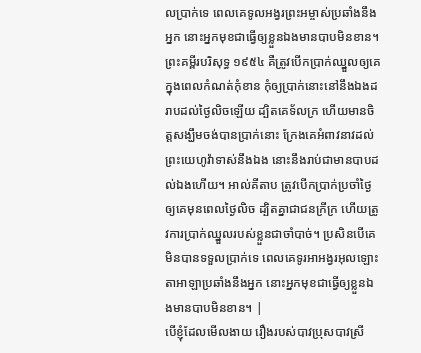លប្រាក់ទេ ពេលគេទូលអង្វរព្រះអម្ចាស់ប្រឆាំងនឹងអ្នក នោះអ្នកមុខជាធ្វើឲ្យខ្លួនឯងមានបាបមិនខាន។ ព្រះគម្ពីរបរិសុទ្ធ ១៩៥៤ គឺត្រូវបើកប្រាក់ឈ្នួលឲ្យគេ ក្នុងពេលកំណត់កុំខាន កុំឲ្យប្រាក់នោះនៅនឹងឯងដរាបដល់ថ្ងៃលិចឡើយ ដ្បិតគេទ័លក្រ ហើយមានចិត្តសង្ឃឹមចង់បានប្រាក់នោះ ក្រែងគេអំពាវនាវដល់ព្រះយេហូវ៉ាទាស់នឹងឯង នោះនឹងរាប់ជាមានបាបដល់ឯងហើយ។ អាល់គីតាប ត្រូវបើកប្រាក់ប្រចាំថ្ងៃឲ្យគេមុនពេលថ្ងៃលិច ដ្បិតគ្នាជាជនក្រីក្រ ហើយត្រូវការប្រាក់ឈ្នួលរបស់ខ្លួនជាចាំបាច់។ ប្រសិនបើគេមិនបានទទួលប្រាក់ទេ ពេលគេទូរអាអង្វរអុលឡោះតាអាឡាប្រឆាំងនឹងអ្នក នោះអ្នកមុខជាធ្វើឲ្យខ្លួនឯងមានបាបមិនខាន។ |
បើខ្ញុំដែលមើលងាយ រឿងរបស់បាវប្រុសបាវស្រី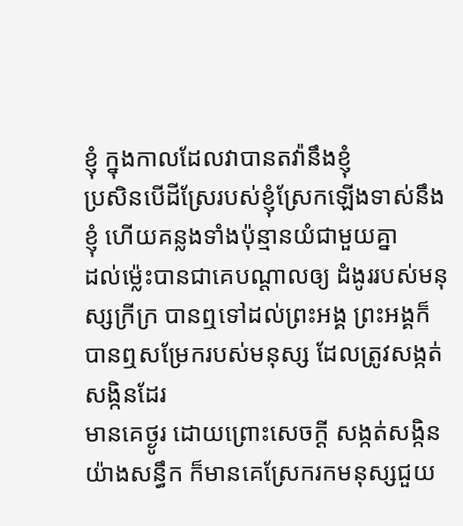ខ្ញុំ ក្នុងកាលដែលវាបានតវ៉ានឹងខ្ញុំ
ប្រសិនបើដីស្រែរបស់ខ្ញុំស្រែកឡើងទាស់នឹងខ្ញុំ ហើយគន្លងទាំងប៉ុន្មានយំជាមួយគ្នា
ដល់ម៉្លេះបានជាគេបណ្ដាលឲ្យ ដំងូររបស់មនុស្សក្រីក្រ បានឮទៅដល់ព្រះអង្គ ព្រះអង្គក៏បានឮសម្រែករបស់មនុស្ស ដែលត្រូវសង្កត់សង្កិនដែរ
មានគេថ្ងូរ ដោយព្រោះសេចក្ដី សង្កត់សង្កិនយ៉ាងសន្ធឹក ក៏មានគេស្រែករកមនុស្សជួយ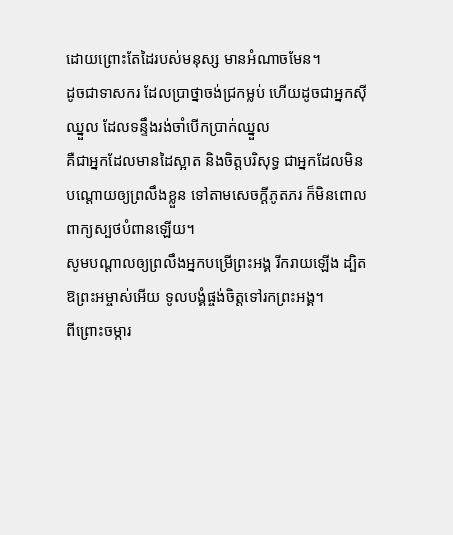ដោយព្រោះតែដៃរបស់មនុស្ស មានអំណាចមែន។
ដូចជាទាសករ ដែលប្រាថ្នាចង់ជ្រកម្លប់ ហើយដូចជាអ្នកស៊ីឈ្នួល ដែលទន្ទឹងរង់ចាំបើកប្រាក់ឈ្នួល
គឺជាអ្នកដែលមានដៃស្អាត និងចិត្តបរិសុទ្ធ ជាអ្នកដែលមិនបណ្ដោយឲ្យព្រលឹងខ្លួន ទៅតាមសេចក្ដីភូតភរ ក៏មិនពោលពាក្យស្បថបំពានឡើយ។
សូមបណ្ដាលឲ្យព្រលឹងអ្នកបម្រើព្រះអង្គ រីករាយឡើង ដ្បិត ឱព្រះអម្ចាស់អើយ ទូលបង្គំផ្ចង់ចិត្តទៅរកព្រះអង្គ។
ពីព្រោះចម្ការ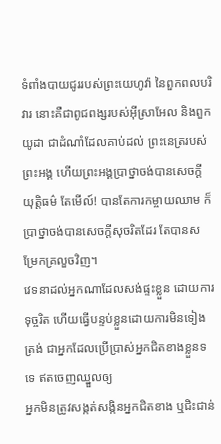ទំពាំងបាយជូររបស់ព្រះយេហូវ៉ា នៃពួកពលបរិវារ នោះគឺជាពូជពង្សរបស់អ៊ីស្រាអែល និងពួកយូដា ជាដំណាំដែលគាប់ដល់ ព្រះនេត្ររបស់ព្រះអង្គ ហើយព្រះអង្គប្រាថ្នាចង់បានសេចក្ដីយុត្តិធម៌ តែមើល៍! បានតែការកម្ចាយឈាម ក៏ប្រាថ្នាចង់បានសេចក្ដីសុចរិតដែរ តែបានសម្រែកគ្រលួចវិញ។
វេទនាដល់អ្នកណាដែលសង់ផ្ទះខ្លួន ដោយការទុច្ចរិត ហើយធ្វើបន្ទប់ខ្លួនដោយការមិនទៀងត្រង់ ជាអ្នកដែលប្រើប្រាស់អ្នកជិតខាងខ្លួនទទេ ឥតចេញឈ្នួលឲ្យ
អ្នកមិនត្រូវសង្កត់សង្កិនអ្នកជិតខាង ឬជិះជាន់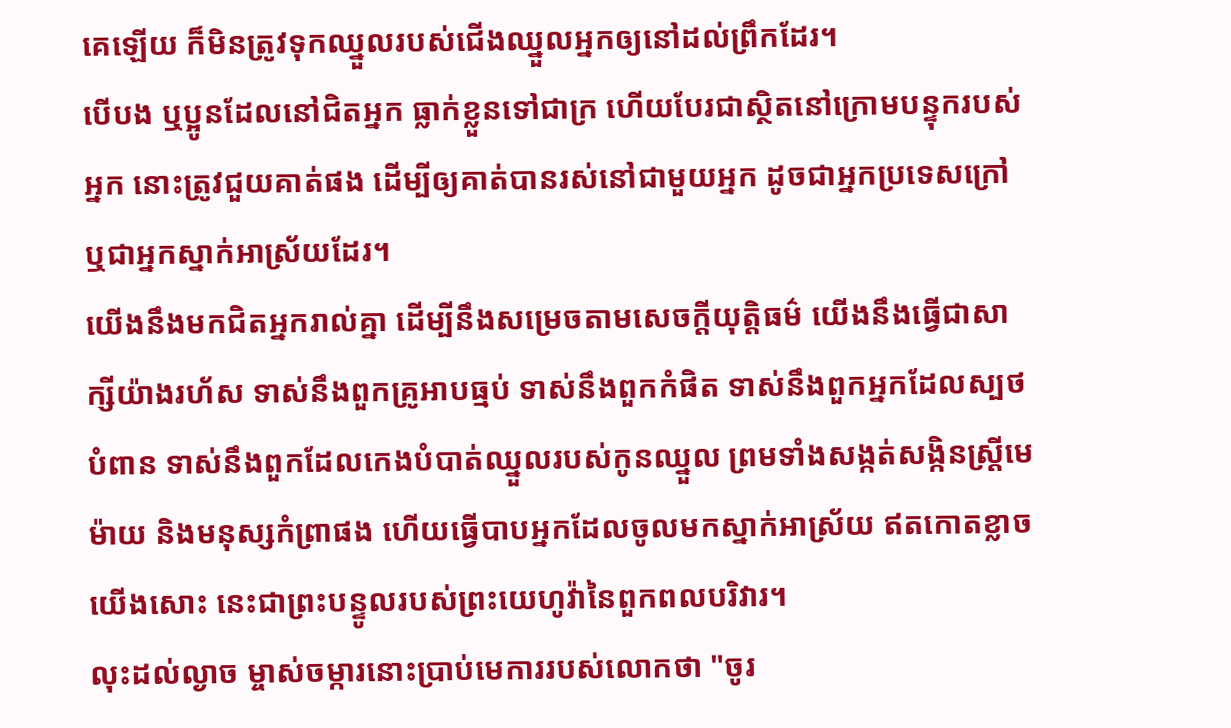គេឡើយ ក៏មិនត្រូវទុកឈ្នួលរបស់ជើងឈ្នួលអ្នកឲ្យនៅដល់ព្រឹកដែរ។
បើបង ឬប្អូនដែលនៅជិតអ្នក ធ្លាក់ខ្លួនទៅជាក្រ ហើយបែរជាស្ថិតនៅក្រោមបន្ទុករបស់អ្នក នោះត្រូវជួយគាត់ផង ដើម្បីឲ្យគាត់បានរស់នៅជាមួយអ្នក ដូចជាអ្នកប្រទេសក្រៅ ឬជាអ្នកស្នាក់អាស្រ័យដែរ។
យើងនឹងមកជិតអ្នករាល់គ្នា ដើម្បីនឹងសម្រេចតាមសេចក្ដីយុត្តិធម៌ យើងនឹងធ្វើជាសាក្សីយ៉ាងរហ័ស ទាស់នឹងពួកគ្រូអាបធ្មប់ ទាស់នឹងពួកកំផិត ទាស់នឹងពួកអ្នកដែលស្បថបំពាន ទាស់នឹងពួកដែលកេងបំបាត់ឈ្នួលរបស់កូនឈ្នួល ព្រមទាំងសង្កត់សង្កិនស្ត្រីមេម៉ាយ និងមនុស្សកំព្រាផង ហើយធ្វើបាបអ្នកដែលចូលមកស្នាក់អាស្រ័យ ឥតកោតខ្លាចយើងសោះ នេះជាព្រះបន្ទូលរបស់ព្រះយេហូវ៉ានៃពួកពលបរិវារ។
លុះដល់ល្ងាច ម្ចាស់ចម្ការនោះប្រាប់មេការរបស់លោកថា "ចូរ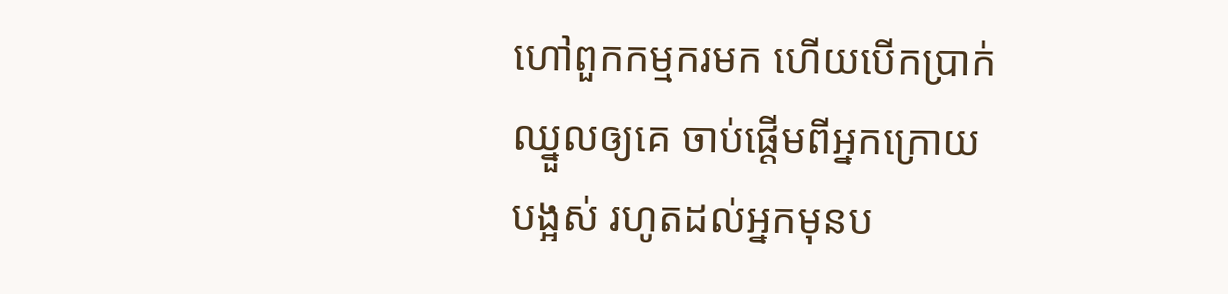ហៅពួកកម្មករមក ហើយបើកប្រាក់ឈ្នួលឲ្យគេ ចាប់ផ្ដើមពីអ្នកក្រោយបង្អស់ រហូតដល់អ្នកមុនប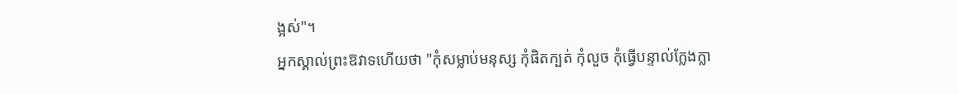ង្អស់"។
អ្នកស្គាល់ព្រះឱវាទហើយថា "កុំសម្លាប់មនុស្ស កុំផិតក្បត់ កុំលួច កុំធ្វើបន្ទាល់ក្លែងក្លា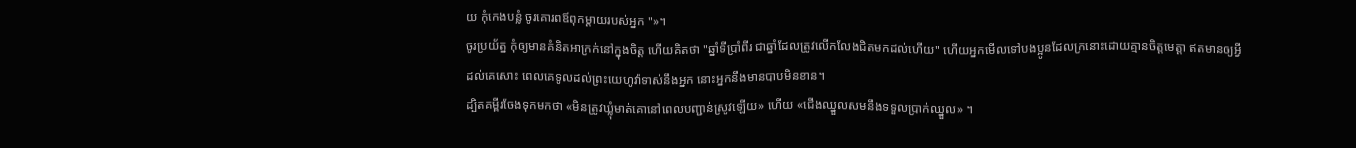យ កុំកេងបន្លំ ចូរគោរពឪពុកម្តាយរបស់អ្នក "»។
ចូរប្រយ័ត្ន កុំឲ្យមានគំនិតអាក្រក់នៅក្នុងចិត្ត ហើយគិតថា "ឆ្នាំទីប្រាំពីរ ជាឆ្នាំដែលត្រូវលើកលែងជិតមកដល់ហើយ" ហើយអ្នកមើលទៅបងប្អូនដែលក្រនោះដោយគ្មានចិត្តមេត្ដា ឥតមានឲ្យអ្វីដល់គេសោះ ពេលគេទូលដល់ព្រះយេហូវ៉ាទាស់នឹងអ្នក នោះអ្នកនឹងមានបាបមិនខាន។
ដ្បិតគម្ពីរចែងទុកមកថា «មិនត្រូវឃ្លុំមាត់គោនៅពេលបញ្ជាន់ស្រូវឡើយ» ហើយ «ជើងឈ្នួលសមនឹងទទួលប្រាក់ឈ្នួល» ។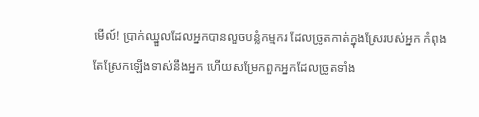មើល៍! ប្រាក់ឈ្នួលដែលអ្នកបានលួចបន្លំកម្មករ ដែលច្រូតកាត់ក្នុងស្រែរបស់អ្នក កំពុងតែស្រែកឡើងទាស់នឹងអ្នក ហើយសម្រែកពួកអ្នកដែលច្រូតទាំង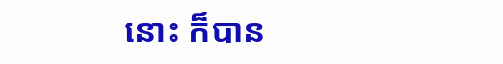នោះ ក៏បាន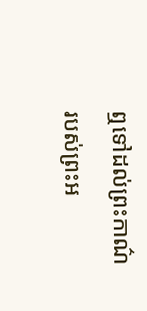ឮទៅដល់ព្រះកាណ៌របស់ព្រះអ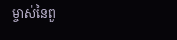ម្ចាស់នៃពួ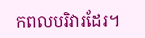កពលបរិវារដែរ។